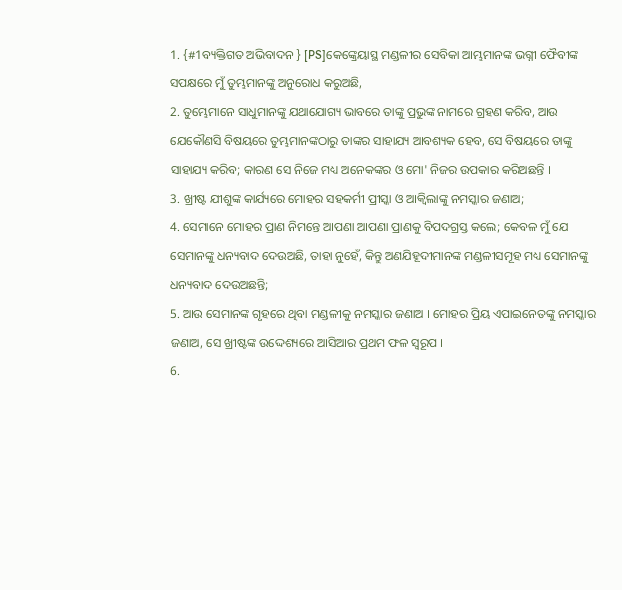1. {#1ବ୍ୟକ୍ତିଗତ ଅଭିବାଦନ } [PS]କେଙ୍କ୍ରେୟାସ୍ଥ ମଣ୍ଡଳୀର ସେବିକା ଆମ୍ଭମାନଙ୍କ ଭଗ୍ନୀ ଫୈବୀଙ୍କ ସପକ୍ଷରେ ମୁଁ ତୁମ୍ଭମାନଙ୍କୁ ଅନୁରୋଧ କରୁଅଛି,
2. ତୁମ୍ଭେମାନେ ସାଧୁମାନଙ୍କୁ ଯଥାଯୋଗ୍ୟ ଭାବରେ ତାଙ୍କୁ ପ୍ରଭୁଙ୍କ ନାମରେ ଗ୍ରହଣ କରିବ, ଆଉ ଯେକୌଣସି ବିଷୟରେ ତୁମ୍ଭମାନଙ୍କଠାରୁ ତାଙ୍କର ସାହାଯ୍ୟ ଆବଶ୍ୟକ ହେବ, ସେ ବିଷୟରେ ତାଙ୍କୁ ସାହାଯ୍ୟ କରିବ; କାରଣ ସେ ନିଜେ ମଧ୍ୟ ଅନେକଙ୍କର ଓ ମୋ' ନିଜର ଉପକାର କରିଅଛନ୍ତି ।
3. ଖ୍ରୀଷ୍ଟ ଯୀଶୁଙ୍କ କାର୍ଯ୍ୟରେ ମୋହର ସହକର୍ମୀ ପ୍ରୀସ୍କା ଓ ଆକ୍ୱିଲାଙ୍କୁ ନମସ୍କାର ଜଣାଅ;
4. ସେମାନେ ମୋହର ପ୍ରାଣ ନିମନ୍ତେ ଆପଣା ଆପଣା ପ୍ରାଣକୁ ବିପଦଗ୍ରସ୍ତ କଲେ; କେବଳ ମୁଁ ଯେ ସେମାନଙ୍କୁ ଧନ୍ୟବାଦ ଦେଉଅଛି, ତାହା ନୁହେଁ, କିନ୍ତୁ ଅଣଯିହୂଦୀମାନଙ୍କ ମଣ୍ଡଳୀସମୂହ ମଧ୍ୟ ସେମାନଙ୍କୁ ଧନ୍ୟବାଦ ଦେଉଅଛନ୍ତି;
5. ଆଉ ସେମାନଙ୍କ ଗୃହରେ ଥିବା ମଣ୍ଡଳୀକୁ ନମସ୍କାର ଜଣାଅ । ମୋହର ପ୍ରିୟ ଏପାଇନେତଙ୍କୁ ନମସ୍କାର ଜଣାଅ, ସେ ଖ୍ରୀଷ୍ଟଙ୍କ ଉଦ୍ଦେଶ୍ୟରେ ଆସିଆର ପ୍ରଥମ ଫଳ ସ୍ୱରୂପ ।
6.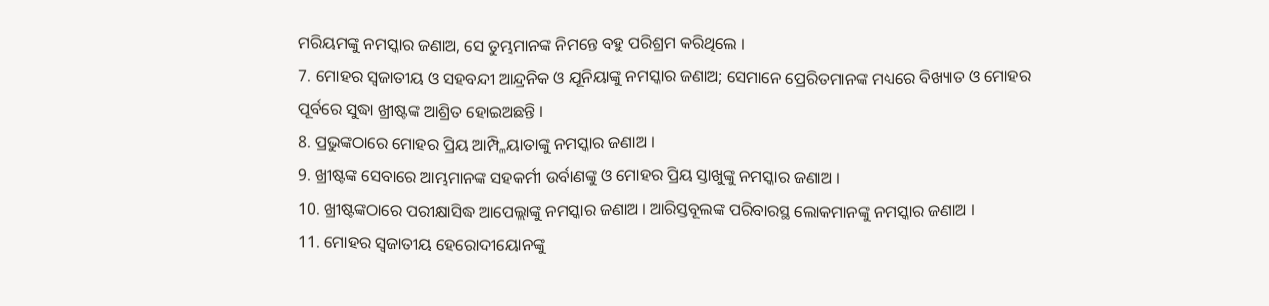ମରିୟମଙ୍କୁ ନମସ୍କାର ଜଣାଅ, ସେ ତୁମ୍ଭମାନଙ୍କ ନିମନ୍ତେ ବହୁ ପରିଶ୍ରମ କରିଥିଲେ ।
7. ମୋହର ସ୍ୱଜାତୀୟ ଓ ସହବନ୍ଦୀ ଆନ୍ଦ୍ରନିକ ଓ ଯୂନିୟାଙ୍କୁ ନମସ୍କାର ଜଣାଅ; ସେମାନେ ପ୍ରେରିତମାନଙ୍କ ମଧ୍ୟରେ ବିଖ୍ୟାତ ଓ ମୋହର ପୂର୍ବରେ ସୁଦ୍ଧା ଖ୍ରୀଷ୍ଟଙ୍କ ଆଶ୍ରିତ ହୋଇଅଛନ୍ତି ।
8. ପ୍ରଭୁଙ୍କଠାରେ ମୋହର ପ୍ରିୟ ଆମ୍ପ୍ଳିୟାତାଙ୍କୁ ନମସ୍କାର ଜଣାଅ ।
9. ଖ୍ରୀଷ୍ଟଙ୍କ ସେବାରେ ଆମ୍ଭମାନଙ୍କ ସହକର୍ମୀ ଉର୍ବାଣଙ୍କୁ ଓ ମୋହର ପ୍ରିୟ ସ୍ତାଖୁଙ୍କୁ ନମସ୍କାର ଜଣାଅ ।
10. ଖ୍ରୀଷ୍ଟଙ୍କଠାରେ ପରୀକ୍ଷାସିଦ୍ଧ ଆପେଲ୍ଲାଙ୍କୁ ନମସ୍କାର ଜଣାଅ । ଆରିସ୍ତବୂଲଙ୍କ ପରିବାରସ୍ଥ ଲୋକମାନଙ୍କୁ ନମସ୍କାର ଜଣାଅ ।
11. ମୋହର ସ୍ୱଜାତୀୟ ହେରୋଦୀୟୋନଙ୍କୁ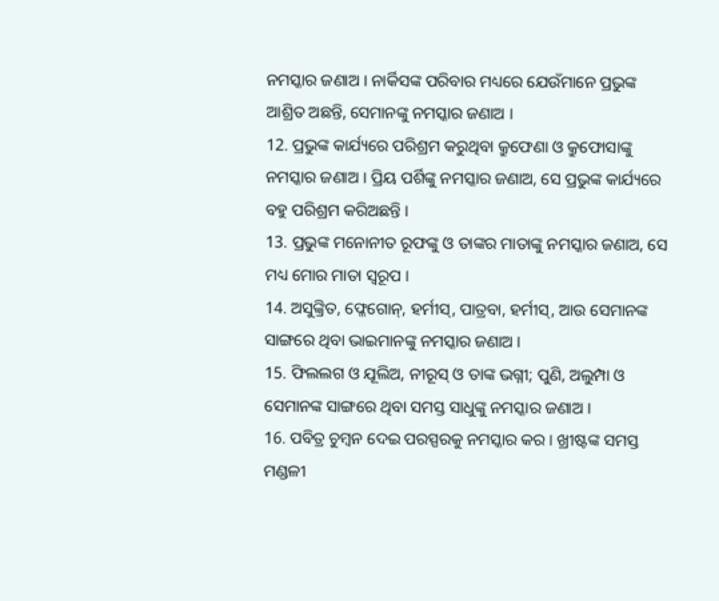ନମସ୍କାର ଜଣାଅ । ନାର୍କିସଙ୍କ ପରିବାର ମଧ୍ୟରେ ଯେଉଁମାନେ ପ୍ରଭୁଙ୍କ ଆଶ୍ରିତ ଅଛନ୍ତି, ସେମାନଙ୍କୁ ନମସ୍କାର ଜଣାଅ ।
12. ପ୍ରଭୁଙ୍କ କାର୍ଯ୍ୟରେ ପରିଶ୍ରମ କରୁଥିବା କ୍ରୁଫେଣା ଓ କ୍ରୁଫୋସାଙ୍କୁ ନମସ୍କାର ଜଣାଅ । ପ୍ରିୟ ପର୍ଶିଙ୍କୁ ନମସ୍କାର ଜଣାଅ, ସେ ପ୍ରଭୁଙ୍କ କାର୍ଯ୍ୟରେ ବହୁ ପରିଶ୍ରମ କରିଅଛନ୍ତି ।
13. ପ୍ରଭୁଙ୍କ ମନୋନୀତ ରୂଫଙ୍କୁ ଓ ତାଙ୍କର ମାତାଙ୍କୁ ନମସ୍କାର ଜଣାଅ, ସେ ମଧ୍ୟ ମୋର ମାତା ସ୍ୱରୂପ ।
14. ଅସୁଙ୍କ୍ରିତ, ଫ୍ଳେଗୋନ୍, ହର୍ମୀସ୍, ପାତ୍ରବା, ହର୍ମୀସ୍, ଆଉ ସେମାନଙ୍କ ସାଙ୍ଗରେ ଥିବା ଭାଇମାନଙ୍କୁ ନମସ୍କାର ଜଣାଅ ।
15. ଫିଲଲଗ ଓ ଯୂଲିଅ, ନୀରୂସ୍ ଓ ତାଙ୍କ ଭଗ୍ନୀ; ପୁଣି, ଅଲୁମ୍ପା ଓ ସେମାନଙ୍କ ସାଙ୍ଗରେ ଥିବା ସମସ୍ତ ସାଧୁଙ୍କୁ ନମସ୍କାର ଜଣାଅ ।
16. ପବିତ୍ର ଚୁମ୍ବନ ଦେଇ ପରସ୍ପରକୁ ନମସ୍କାର କର । ଖ୍ରୀଷ୍ଟଙ୍କ ସମସ୍ତ ମଣ୍ଡଳୀ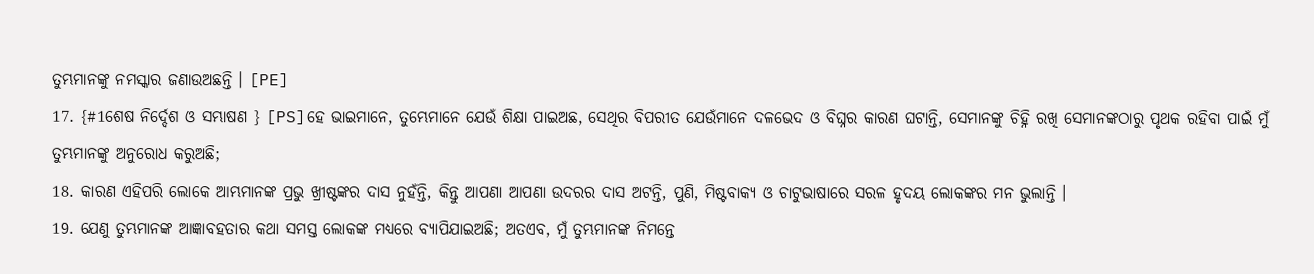ତୁମ୍ଭମାନଙ୍କୁ ନମସ୍କାର ଜଣାଉଅଛନ୍ତି । [PE]
17. {#1ଶେଷ ନିର୍ଦ୍ଦେଶ ଓ ସମ୍ଭାଷଣ } [PS]ହେ ଭାଇମାନେ, ତୁମ୍ଭେମାନେ ଯେଉଁ ଶିକ୍ଷା ପାଇଅଛ, ସେଥିର ବିପରୀତ ଯେଉଁମାନେ ଦଳଭେଦ ଓ ବିଘ୍ନର କାରଣ ଘଟାନ୍ତି, ସେମାନଙ୍କୁ ଚିହ୍ନି ରଖି ସେମାନଙ୍କଠାରୁ ପୃଥକ ରହିବା ପାଇଁ ମୁଁ ତୁମ୍ଭମାନଙ୍କୁ ଅନୁରୋଧ କରୁଅଛି;
18. କାରଣ ଏହିପରି ଲୋକେ ଆମ୍ଭମାନଙ୍କ ପ୍ରଭୁ ଖ୍ରୀଷ୍ଟଙ୍କର ଦାସ ନୁହଁନ୍ତି, କିନ୍ତୁ ଆପଣା ଆପଣା ଉଦରର ଦାସ ଅଟନ୍ତି, ପୁଣି, ମିଷ୍ଟବାକ୍ୟ ଓ ଚାଟୁଭାଷାରେ ସରଳ ହୃଦୟ ଲୋକଙ୍କର ମନ ଭୁଲାନ୍ତି ।
19. ଯେଣୁ ତୁମ୍ଭମାନଙ୍କ ଆଜ୍ଞାବହତାର କଥା ସମସ୍ତ ଲୋକଙ୍କ ମଧ୍ୟରେ ବ୍ୟାପିଯାଇଅଛି; ଅତଏବ, ମୁଁ ତୁମ୍ଭମାନଙ୍କ ନିମନ୍ତେ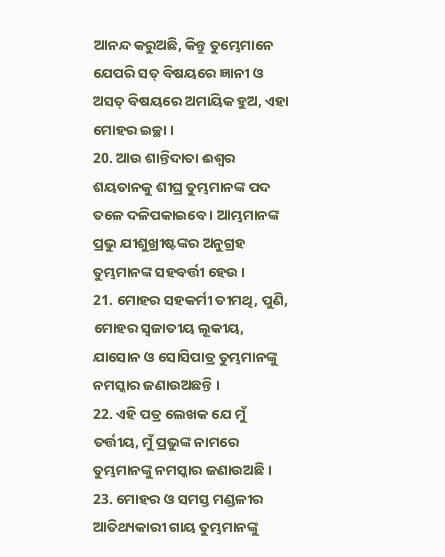ଆନନ୍ଦ କରୁଅଛି, କିନ୍ତୁ ତୁମ୍ଭେମାନେ ଯେପରି ସତ୍ ବିଷୟରେ ଜ୍ଞାନୀ ଓ ଅସତ୍ ବିଷୟରେ ଅମାୟିକ ହୁଅ, ଏହା ମୋହର ଇଚ୍ଛା ।
20. ଆଉ ଶାନ୍ତିଦାତା ଈଶ୍ୱର ଶୟତାନକୁ ଶୀଘ୍ର ତୁମ୍ଭମାନଙ୍କ ପଦ ତଳେ ଦଳିପକାଇବେ । ଆମ୍ଭମାନଙ୍କ ପ୍ରଭୁ ଯୀଶୁଖ୍ରୀଷ୍ଟଙ୍କର ଅନୁଗ୍ରହ ତୁମ୍ଭମାନଙ୍କ ସହବର୍ତ୍ତୀ ହେଉ ।
21. ମୋହର ସହକର୍ମୀ ତୀମଥି, ପୁଣି, ମୋହର ସ୍ୱଜାତୀୟ ଲୂକୀୟ, ଯାସୋନ ଓ ସୋସିପାତ୍ର ତୁମ୍ଭମାନଙ୍କୁ ନମସ୍କାର ଜଣାଉଅଛନ୍ତି ।
22. ଏହି ପତ୍ର ଲେଖକ ଯେ ମୁଁ ତର୍ତ୍ତୀୟ, ମୁଁ ପ୍ରଭୁଙ୍କ ନାମରେ ତୁମ୍ଭମାନଙ୍କୁ ନମସ୍କାର ଜଣାଉଅଛି ।
23. ମୋହର ଓ ସମସ୍ତ ମଣ୍ଡଳୀର ଆତିଥ୍ୟକାରୀ ଗାୟ ତୁମ୍ଭମାନଙ୍କୁ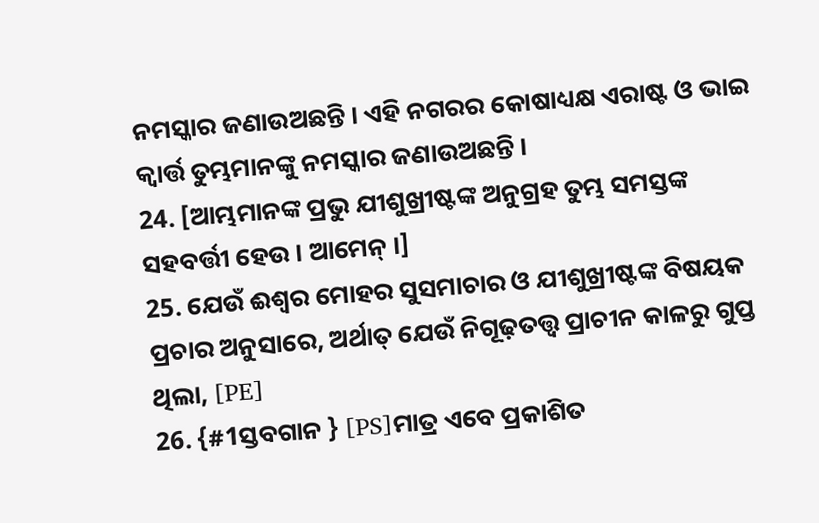ନମସ୍କାର ଜଣାଉଅଛନ୍ତି । ଏହି ନଗରର କୋଷାଧ୍ୟକ୍ଷ ଏରାଷ୍ଟ ଓ ଭାଇ କ୍ୱାର୍ତ୍ତ ତୁମ୍ଭମାନଙ୍କୁ ନମସ୍କାର ଜଣାଉଅଛନ୍ତି ।
24. [ଆମ୍ଭମାନଙ୍କ ପ୍ରଭୁ ଯୀଶୁଖ୍ରୀଷ୍ଟଙ୍କ ଅନୁଗ୍ରହ ତୁମ୍ଭ ସମସ୍ତଙ୍କ ସହବର୍ତ୍ତୀ ହେଉ । ଆମେନ୍ ।]
25. ଯେଉଁ ଈଶ୍ୱର ମୋହର ସୁସମାଚାର ଓ ଯୀଶୁଖ୍ରୀଷ୍ଟଙ୍କ ବିଷୟକ ପ୍ରଚାର ଅନୁସାରେ, ଅର୍ଥାତ୍ ଯେଉଁ ନିଗୂଢ଼ତତ୍ତ୍ୱ ପ୍ରାଚୀନ କାଳରୁ ଗୁପ୍ତ ଥିଲା, [PE]
26. {#1ସ୍ତବଗାନ } [PS]ମାତ୍ର ଏବେ ପ୍ରକାଶିତ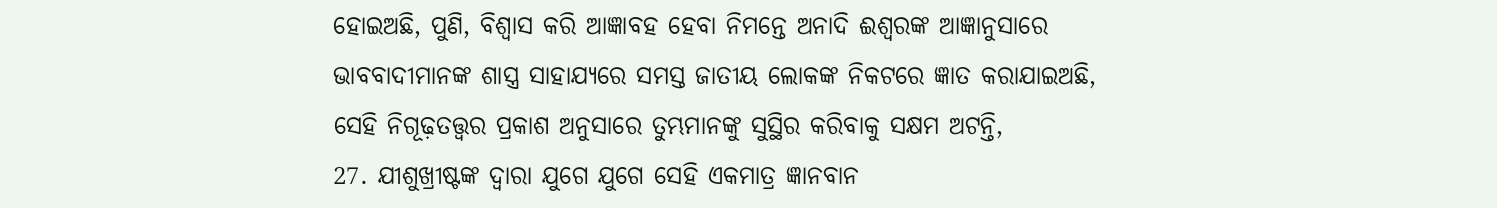ହୋଇଅଛି, ପୁଣି, ବିଶ୍ୱାସ କରି ଆଜ୍ଞାବହ ହେବା ନିମନ୍ତେ ଅନାଦି ଈଶ୍ୱରଙ୍କ ଆଜ୍ଞାନୁସାରେ ଭାବବାଦୀମାନଙ୍କ ଶାସ୍ତ୍ର ସାହାଯ୍ୟରେ ସମସ୍ତ ଜାତୀୟ ଲୋକଙ୍କ ନିକଟରେ ଜ୍ଞାତ କରାଯାଇଅଛି, ସେହି ନିଗୂଢ଼ତତ୍ତ୍ୱର ପ୍ରକାଶ ଅନୁସାରେ ତୁମ୍ଭମାନଙ୍କୁ ସୁସ୍ଥିର କରିବାକୁ ସକ୍ଷମ ଅଟନ୍ତି,
27. ଯୀଶୁଖ୍ରୀଷ୍ଟଙ୍କ ଦ୍ୱାରା ଯୁଗେ ଯୁଗେ ସେହି ଏକମାତ୍ର ଜ୍ଞାନବାନ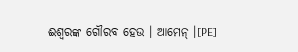ଈଶ୍ୱରଙ୍କ ଗୌରବ ହେଉ । ଆମେନ୍ ।[PE]